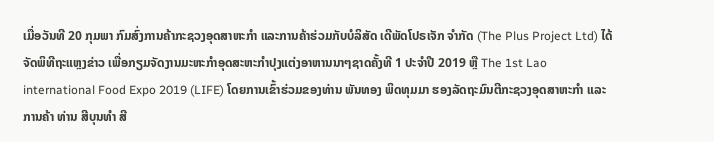ເມື່ອວັນທີ 20 ກຸມພາ ກົມສົ່ງການຄ້າກະຊວງອຸດສາຫະກໍາ ແລະການຄ້າຮ່ວມກັບບໍລິສັດ ເດີພັດໂປຣເຈັກ ຈໍາກັດ (The Plus Project Ltd) ໄດ້ຈັດພິທີຖະແຫຼງຂ່າວ ເພື່ອກຽມຈັດງານມະຫະກໍາອຸດສະຫະກໍາປຸງແຕ່ງອາຫານນາໆຊາດຄັ້ງທີ 1 ປະຈໍາປີ 2019 ຫຼື The 1st Lao international Food Expo 2019 (LIFE) ໂດຍການເຂົ້າຮ່ວມຂອງທ່ານ ພັນທອງ ພິດທຸມມາ ຮອງລັດຖະມົນຕີກະຊວງອຸດສາຫະກໍາ ແລະການຄ້າ ທ່ານ ສີບຸນທໍາ ສີ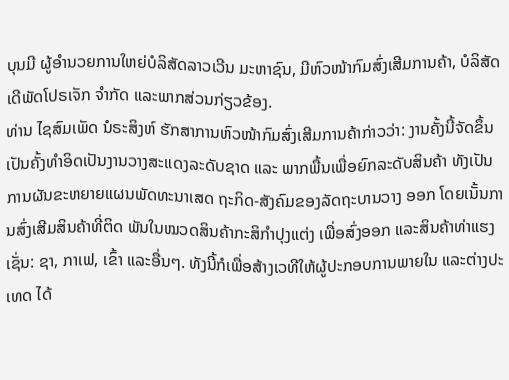ບຸນມີ ຜູ້ອໍານວຍການໃຫຍ່ບໍລິສັດລາວເວີນ ມະຫາຊົນ, ມີຫົວໜ້າກົມສົ່ງເສີມການຄ້າ, ບໍລິສັດ ເດີພັດໂປຣເຈັກ ຈໍາກັດ ແລະພາກສ່ວນກ່ຽວຂ້ອງ.
ທ່ານ ໄຊສົມເພັດ ນໍຣະສິງຫ໌ ຮັກສາການຫົວໜ້າກົມສົ່ງເສີມການຄ້າກ່າວວ່າ: ງານຄັ້ງນີ້ຈັດຂຶ້ນເປັນຄັ້ງທໍາອິດເປັນງານວາງສະແດງລະດັບຊາດ ແລະ ພາກພື້ນເພື່ອຍົກລະດັບສິນຄ້າ ທັງເປັນ ການຜັນຂະຫຍາຍແຜນພັດທະນາເສດ ຖະກິດ-ສັງຄົມຂອງລັດຖະບານວາງ ອອກ ໂດຍເນັ້ນການສົ່ງເສີມສິນຄ້າທີ່ຕິດ ພັນໃນໝວດສິນຄ້າກະສິກໍາປຸງແຕ່ງ ເພື່ອສົ່ງອອກ ແລະສິນຄ້າທ່າແຮງເຊັ່ນ: ຊາ, ກາເຟ, ເຂົ້າ ແລະອື່ນໆ. ທັງນີ້ກໍເພື່ອສ້າງເວທີໃຫ້ຜູ້ປະກອບການພາຍໃນ ແລະຕ່າງປະເທດ ໄດ້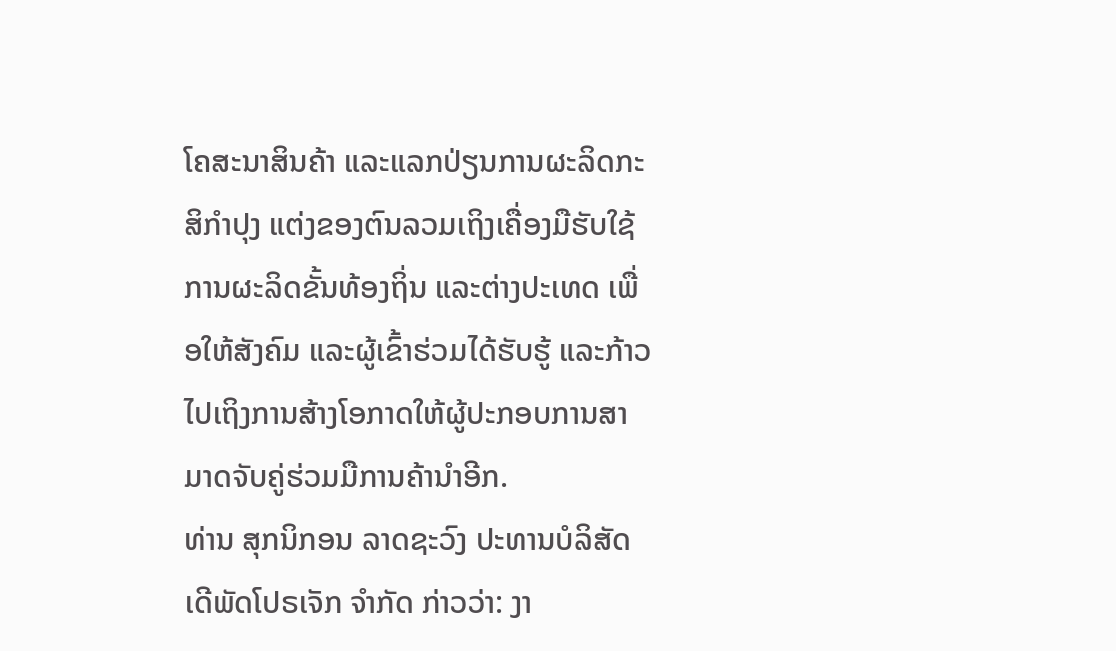ໂຄສະນາສິນຄ້າ ແລະແລກປ່ຽນການຜະລິດກະສິກໍາປຸງ ແຕ່ງຂອງຕົນລວມເຖິງເຄື່ອງມືຮັບໃຊ້ການຜະລິດຂັ້ນທ້ອງຖິ່ນ ແລະຕ່າງປະເທດ ເພື່ອໃຫ້ສັງຄົມ ແລະຜູ້ເຂົ້າຮ່ວມໄດ້ຮັບຮູ້ ແລະກ້າວໄປເຖິງການສ້າງໂອກາດໃຫ້ຜູ້ປະກອບການສາມາດຈັບຄູ່ຮ່ວມມືການຄ້ານໍາອີກ.
ທ່ານ ສຸກນິກອນ ລາດຊະວົງ ປະທານບໍລິສັດ ເດີພັດໂປຣເຈັກ ຈໍາກັດ ກ່າວວ່າ: ງາ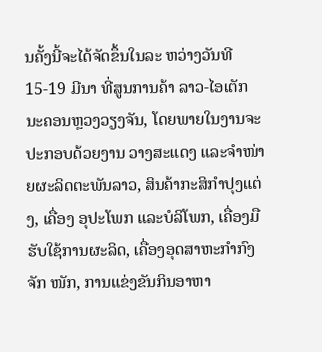ນຄັ້ງນີ້ຈະໄດ້ຈັດຂຶ້ນໃນລະ ຫວ່າງວັນທີ 15-19 ມີນາ ທີ່ສູນການຄ້າ ລາວ-ໄອເຕັກ ນະຄອນຫຼວງວຽງຈັນ, ໂດຍພາຍໃນງານຈະປະກອບດ້ວຍງານ ວາງສະແດງ ແລະຈໍາໜ່າຍຜະລິດຕະພັນລາວ, ສິນຄ້າກະສິກໍາປຸງແຕ່ງ, ເຄື່ອງ ອຸປະໂພກ ແລະບໍລິໂພກ, ເຄື່ອງມືຮັບໃຊ້ການຜະລິດ, ເຄື່ອງອຸດສາຫະກໍາກົງຈັກ ໜັກ, ການແຂ່ງຂັນກິນອາຫາ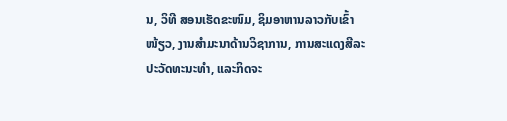ນ, ວິທີ ສອນເຮັດຂະໜົມ, ຊິມອາຫານລາວກັບເຂົ້າໜ້ຽວ, ງານສໍາມະນາດ້ານວິຊາການ, ການສະແດງສີລະປະວັດທະນະທໍາ, ແລະກິດຈະ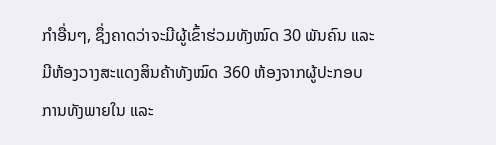ກໍາອື່ນໆ, ຊຶ່ງຄາດວ່າຈະມີຜູ້ເຂົ້າຮ່ວມທັງໝົດ 30 ພັນຄົນ ແລະມີຫ້ອງວາງສະແດງສິນຄ້າທັງໝົດ 360 ຫ້ອງຈາກຜູ້ປະກອບການທັງພາຍໃນ ແລະ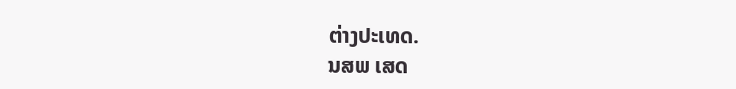ຕ່າງປະເທດ.
ນສພ ເສດ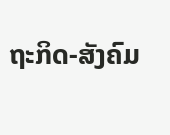ຖະກິດ-ສັງຄົມ